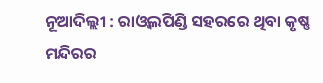ନୂଆଦିଲ୍ଲୀ : ରାଓ୍ଵଲପିଣ୍ଡି ସହରରେ ଥିବା କୃଷ୍ଣ ମନ୍ଦିରର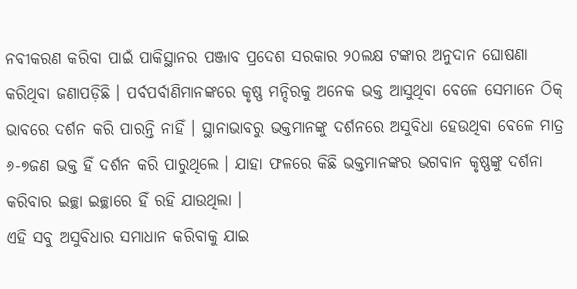ନବୀକରଣ କରିବା ପାଇଁ ପାକିସ୍ଥାନର ପଞ୍ଜାବ ପ୍ରଦେଶ ସରକାର ୨୦ଲକ୍ଷ ଟଙ୍କାର ଅନୁଦାନ ଘୋଷଣା କରିଥିବା ଜଣାପଡ଼ିଛି । ପର୍ବପର୍ବାଣିମାନଙ୍କରେ କୃଷ୍ଣ ମନ୍ଦିରକୁ ଅନେକ ଭକ୍ତ ଆସୁଥିବା ବେଳେ ସେମାନେ ଠିକ୍ ଭାବରେ ଦର୍ଶନ କରି ପାରନ୍ତି ନାହିଁ । ସ୍ଥାନାଭାବରୁ ଭକ୍ତମାନଙ୍କୁ ଦର୍ଶନରେ ଅସୁବିଧା ହେଉଥିବା ବେଳେ ମାତ୍ର ୬-୭ଜଣ ଭକ୍ତ ହିଁ ଦର୍ଶନ କରି ପାରୁଥିଲେ । ଯାହା ଫଳରେ କିଛି ଭକ୍ତମାନଙ୍କର ଭଗବାନ କୃଷ୍ଣଙ୍କୁ ଦର୍ଶନା କରିବାର ଇଚ୍ଛା ଇଚ୍ଛାରେ ହିଁ ରହି ଯାଉଥିଲା ।
ଏହି ସବୁ ଅସୁବିଧାର ସମାଧାନ କରିବାକୁ ଯାଇ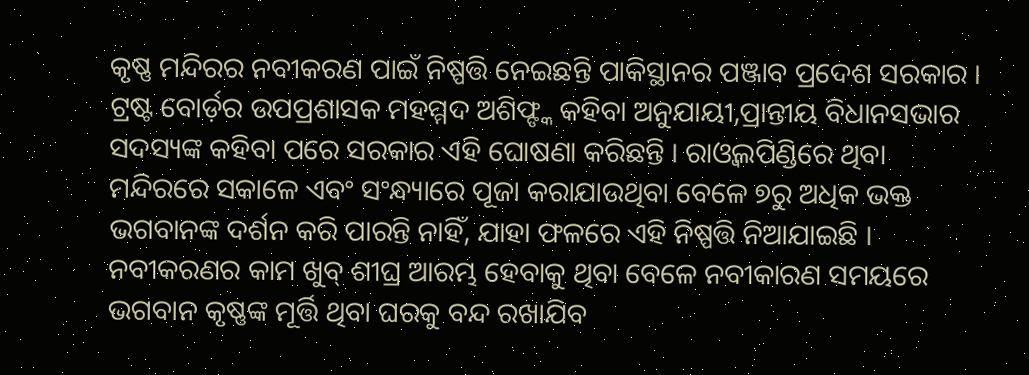କୃଷ୍ଣ ମନ୍ଦିରର ନବୀକରଣ ପାଇଁ ନିଷ୍ପତ୍ତି ନେଇଛନ୍ତି ପାକିସ୍ଥାନର ପଞ୍ଜାବ ପ୍ରଦେଶ ସରକାର । ଟ୍ରଷ୍ଟ ବୋର୍ଡ଼ର ଉପପ୍ରଶାସକ ମହମ୍ମଦ ଅଶିଫ୍ଙ୍କ କହିବା ଅନୁଯାୟୀ,ପ୍ରାନ୍ତୀୟ ବିଧାନସଭାର ସଦସ୍ୟଙ୍କ କହିବା ପରେ ସରକାର ଏହି ଘୋଷଣା କରିଛନ୍ତି । ରାଓ୍ଵଲପିଣ୍ଡିରେ ଥିବା ମନ୍ଦିରରେ ସକାଳେ ଏବଂ ସଂନ୍ଧ୍ୟାରେ ପୂଜା କରାଯାଉଥିବା ବେଳେ ୭ରୁ ଅଧିକ ଭକ୍ତ ଭଗବାନଙ୍କ ଦର୍ଶନ କରି ପାରନ୍ତି ନାହିଁ, ଯାହା ଫଳରେ ଏହି ନିଷ୍ପତ୍ତି ନିଆଯାଇଛି । ନବୀକରଣର କାମ ଖୁବ୍ ଶୀଘ୍ର ଆରମ୍ଭ ହେବାକୁ ଥିବା ବେଳେ ନବୀକାରଣ ସମୟରେ ଭଗବାନ କୃଷ୍ଣଙ୍କ ମୂର୍ତ୍ତି ଥିବା ଘରକୁ ବନ୍ଦ ରଖାଯିବ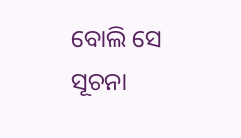ବୋଲି ସେ ସୂଚନା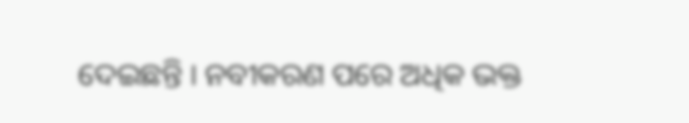ଦେଇଛନ୍ତି । ନବୀକରଣ ପରେ ଅଧିକ ଭକ୍ତ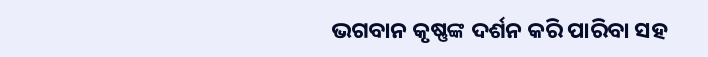ଭଗବାନ କୃଷ୍ଣଙ୍କ ଦର୍ଶନ କରି ପାରିବା ସହ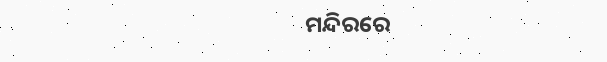ମନ୍ଦିରରେ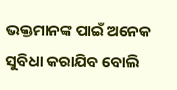ଭକ୍ତମାନଙ୍କ ପାଇଁ ଅନେକ ସୁବିଧା କରାଯିବ ବୋଲି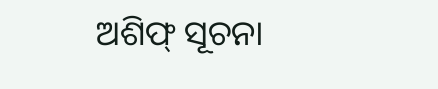ଅଶିଫ୍ ସୂଚନା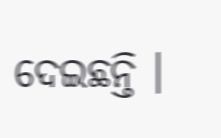ଦେଇଛନ୍ତି ।